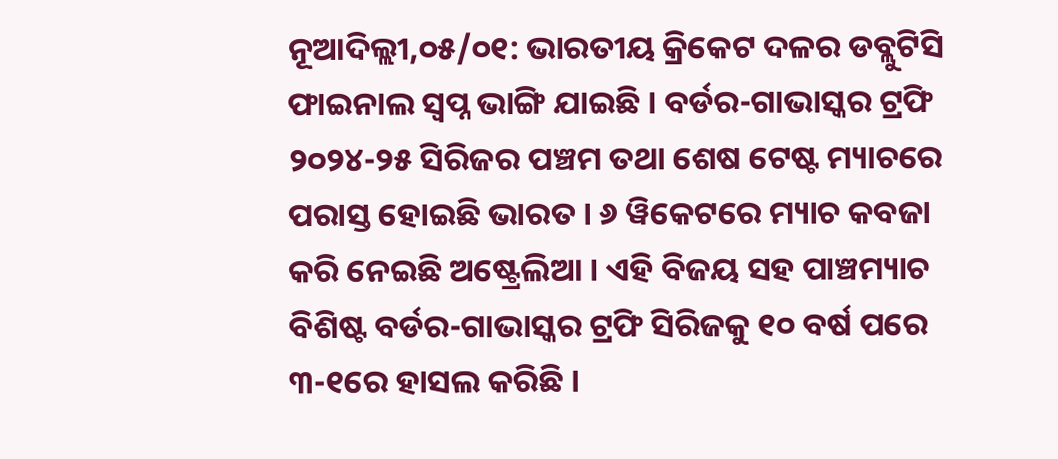ନୂଆଦିଲ୍ଲୀ,୦୫/୦୧: ଭାରତୀୟ କ୍ରିକେଟ ଦଳର ଡବ୍ଲୁଟିସି ଫାଇନାଲ ସ୍ବପ୍ନ ଭାଙ୍ଗି ଯାଇଛି । ବର୍ଡର-ଗାଭାସ୍କର ଟ୍ରଫି ୨୦୨୪-୨୫ ସିରିଜର ପଞ୍ଚମ ତଥା ଶେଷ ଟେଷ୍ଟ ମ୍ୟାଚରେ ପରାସ୍ତ ହୋଇଛି ଭାରତ । ୬ ୱିକେଟରେ ମ୍ୟାଚ କବଜା କରି ନେଇଛି ଅଷ୍ଟ୍ରେଲିଆ । ଏହି ବିଜୟ ସହ ପାଞ୍ଚମ୍ୟାଚ ବିଶିଷ୍ଟ ବର୍ଡର-ଗାଭାସ୍କର ଟ୍ରଫି ସିରିଜକୁ ୧୦ ବର୍ଷ ପରେ ୩-୧ରେ ହାସଲ କରିଛି ।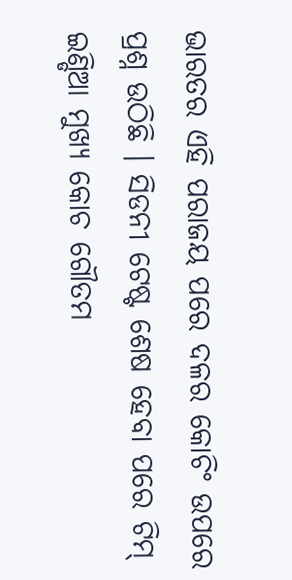ଭାରତର ଏହି ପରାଜୟ ପରେ ଦଳର କୋଚିଂ ଉପରେ ପ୍ରଶ୍ନ ଉଠିଛି । ସିଡନୀ ଟେଷ୍ଟ ଶେଷ ହେବା ପରେ ଟିମ୍ ଇଣ୍ଡିଆ ମୁଖ୍ୟ କୋଚ ଗୌତମ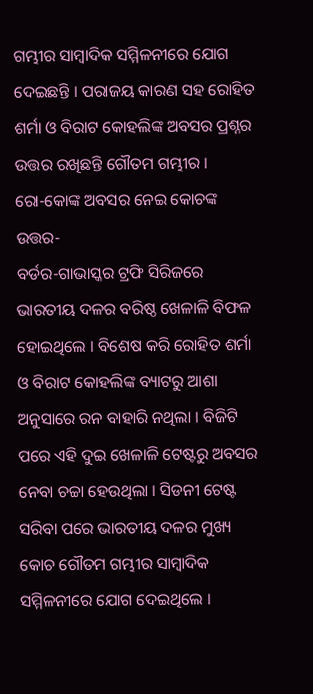ଗମ୍ଭୀର ସାମ୍ବାଦିକ ସମ୍ମିଳନୀରେ ଯୋଗ ଦେଇଛନ୍ତି । ପରାଜୟ କାରଣ ସହ ରୋହିତ ଶର୍ମା ଓ ବିରାଟ କୋହଲିଙ୍କ ଅବସର ପ୍ରଶ୍ନର ଉତ୍ତର ରଖିଛନ୍ତି ଗୌତମ ଗମ୍ଭୀର ।
ରୋ-କୋଙ୍କ ଅବସର ନେଇ କୋଚଙ୍କ ଉତ୍ତର-
ବର୍ଡର-ଗାଭାସ୍କର ଟ୍ରଫି ସିରିଜରେ ଭାରତୀୟ ଦଳର ବରିଷ୍ଠ ଖେଳାଳି ବିଫଳ ହୋଇଥିଲେ । ବିଶେଷ କରି ରୋହିତ ଶର୍ମା ଓ ବିରାଟ କୋହଲିଙ୍କ ବ୍ୟାଟରୁ ଆଶା ଅନୁସାରେ ରନ ବାହାରି ନଥିଲା । ବିଜିଟି ପରେ ଏହି ଦୁଇ ଖେଳାଳି ଟେଷ୍ଟରୁ ଅବସର ନେବା ଚଚ୍ଚା ହେଉଥିଲା । ସିଡନୀ ଟେଷ୍ଟ ସରିବା ପରେ ଭାରତୀୟ ଦଳର ମୁଖ୍ୟ କୋଚ ଗୌତମ ଗମ୍ଭୀର ସାମ୍ବାଦିକ ସମ୍ମିଳନୀରେ ଯୋଗ ଦେଇଥିଲେ ।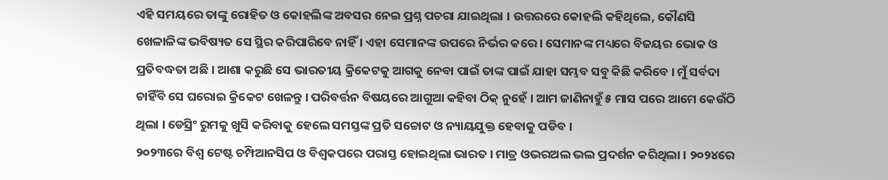ଏହି ସମୟରେ ତାଙ୍କୁ ରୋହିତ ଓ କୋହଲିଙ୍କ ଅବସର ନେଇ ପ୍ରଶ୍ନ ପଚରା ଯାଇଥିଲା । ଉତ୍ତରରେ କୋହଲି କହିଥିଲେ, କୌଣସି ଖେଳାଳିଙ୍କ ଭବିଷ୍ୟତ ସେ ସ୍ଥିର କରିପାରିବେ ନାହିଁ । ଏହା ସେମାନଙ୍କ ଉପରେ ନିର୍ଭର କରେ । ସେମାନଙ୍କ ମଧ୍ୟରେ ବିଜୟର ଭୋକ ଓ ପ୍ରତିବଦ୍ଧତା ଅଛି । ଆଶା କରୁଛି ସେ ଭାରତୀୟ କ୍ରିକେଟକୁ ଆଗକୁ ନେବା ପାଇଁ ତାଙ୍କ ପାଇଁ ଯାହା ସମ୍ଭବ ସବୁ କିଛି କରିବେ । ମୁଁ ସର୍ବଦା ଚାହିଁବି ସେ ଘରୋଇ କ୍ରିକେଟ ଖେଳନ୍ତୁ । ପରିବର୍ତ୍ତନ ବିଷୟରେ ଆଗୁଆ କହିବା ଠିକ୍ ନୁହେଁ । ଆମ ଜାଣିନାହୁଁ ୫ ମାସ ପରେ ଆମେ କେଉଁଠି ଥିଲା । ଡେସ୍ରିଂ ରୁମକୁ ଖୁସି କରିବାକୁ ହେଲେ ସମସ୍ତଙ୍କ ପ୍ରତି ସଚ୍ଚୋଟ ଓ ନ୍ୟାୟଯୁକ୍ତ ହେବାକୁ ପଡିବ ।
୨୦୨୩ରେ ବିଶ୍ବ ଟେଷ୍ଟ ଚମ୍ପିଆନସିପ ଓ ବିଶ୍ବକପରେ ପରାସ୍ତ ହୋଇଥିଲା ଭାରତ । ମାତ୍ର ଓଭରଅଲ ଭଲ ପ୍ରଦର୍ଶନ କରିଥିଲା । ୨୦୨୪ରେ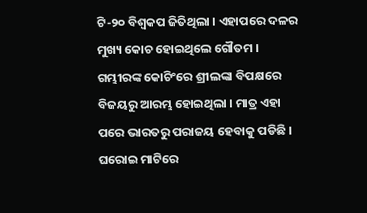ଟି-୨୦ ବିଶ୍ବକପ ଜିତିଥିଲା । ଏହାପରେ ଦଳର ମୁଖ୍ୟ କୋଚ ହୋଇଥିଲେ ଗୌତମ । ଗମ୍ଭୀରଙ୍କ କୋଚିଂରେ ଶ୍ରୀଲଙ୍କା ବିପକ୍ଷରେ ବିଜୟରୁ ଆରମ୍ଭ ହୋଇଥିଲା । ମାତ୍ର ଏହା ପରେ ଭାରତରୁ ପରାଜୟ ହେବାକୁ ପଡିଛି । ଘରୋଇ ମାଟିରେ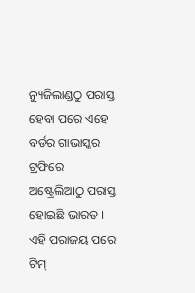ନ୍ୟୁଜିଲାଣ୍ଡଠୁ ପରାସ୍ତ ହେବା ପରେ ଏହେ ବର୍ଡର ଗାଭାସ୍କର ଟ୍ରଫିରେ ଅଷ୍ଟ୍ରେଲିଆଠୁ ପରାସ୍ତ ହୋଇଛି ଭାରତ । ଏହି ପରାଜୟ ପରେ ଟିମ୍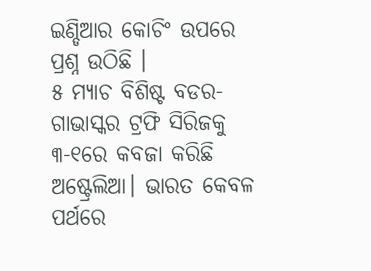ଇଣ୍ଡିଆର କୋଚିଂ ଉପରେ ପ୍ରଶ୍ନ ଉଠିଛି ।
୫ ମ୍ୟାଚ ବିଶିଷ୍ଟ ବଡର-ଗାଭାସ୍କର ଟ୍ରଫି ସିରିଜକୁ ୩-୧ରେ କବଜା କରିଛି ଅଷ୍ଟ୍ରେଲିଆ। ଭାରତ କେବଳ ପର୍ଥରେ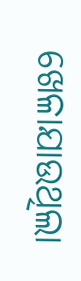ଖେଳାଯାଉଥିଲା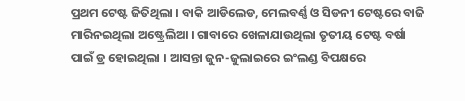ପ୍ରଥମ ଟେଷ୍ଟ ଜିତିଥିଲା । ବାକି ଆଡିଲେଡ, ମେଲବର୍ଣ୍ଣ ଓ ସିଡନୀ ଟେଷ୍ଟରେ ବାଜି ମାରିନଇଥିଲା ଅଷ୍ଟ୍ରେଲିଆ । ଗାବାରେ ଖେଳାଯାଉଥିଲା ତୃତୀୟ ଟେଷ୍ଟ ବର୍ଷା ପାଇଁ ଡ୍ର ହୋଇଥିଲା । ଆସନ୍ତା ଜୁନ-ଜୁଲାଇରେ ଇଂଲଣ୍ଡ ବିପକ୍ଷରେ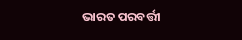ଭାରତ ପରବର୍ତ୍ତୀ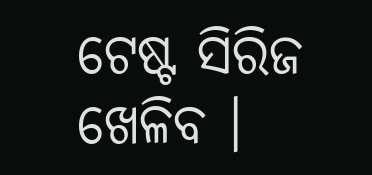ଟେଷ୍ଟ ସିରିଜ ଖେଳିବ ।